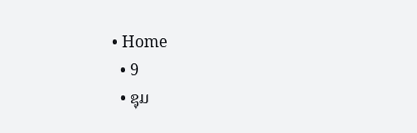• Home
  • 9
  • ຊຸມ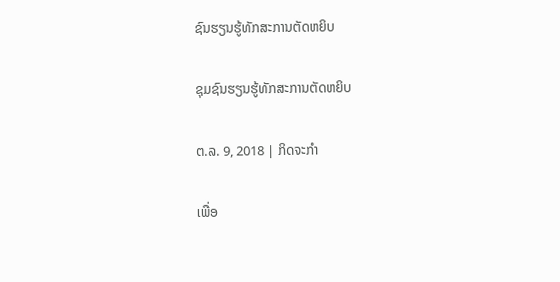ຊົນຮຽນຮູ້ທັກສະການຕັດຫຍິບ

ຊຸມຊົນຮຽນຮູ້ທັກສະການຕັດຫຍິບ

ຕ.ລ. 9, 2018 | ກິດຈະກຳ

ເພື່ອ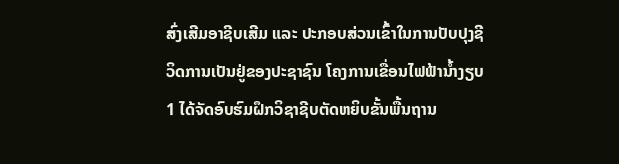ສົ່ງເສີມອາຊີບເສີມ ແລະ ປະກອບສ່ວນເຂົ້າໃນການປັບປຸງຊີວິດການເປັນຢູ່ຂອງປະຊາຊົນ ໂຄງການເຂື່ອນໄຟຟ້ານໍ້າງຽບ 1 ໄດ້ຈັດອົບຮົມຝຶກວິຊາຊີບຕັດຫຍິບຂັ້ນພື້ນຖານ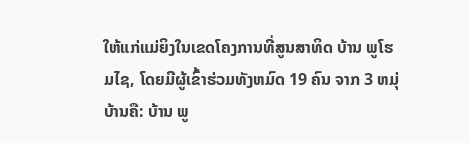ໃຫ້ແກ່ແມ່ຍິງໃນເຂດໂຄງການທີ່ສູນສາທິດ ບ້ານ ພູໂຮມໄຊ, ໂດຍມີຜູ້ເຂົ້າຮ່ວມທັງຫມົດ 19 ຄົນ ຈາກ 3 ຫມຸ່ບ້ານຄື: ບ້ານ ພູ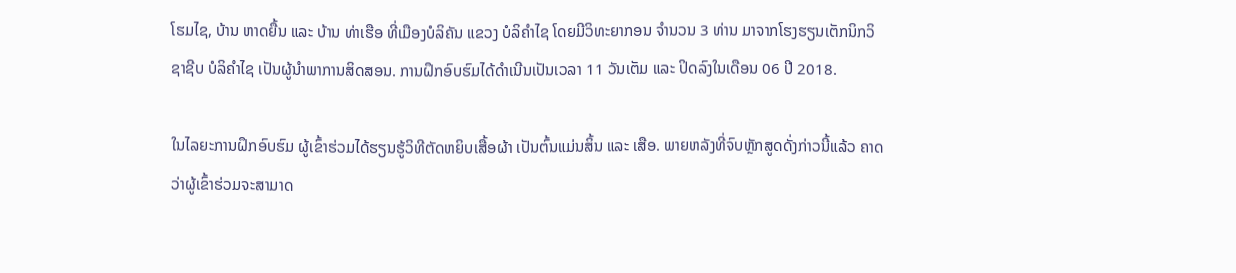ໂຮມໄຊ, ບ້ານ ຫາດຍື້ນ ແລະ ບ້ານ ທ່າເຮືອ ທີ່ເມືອງບໍລິຄັນ ແຂວງ ບໍລິຄຳໄຊ ໂດຍມີວິທະຍາກອນ ຈໍານວນ 3 ທ່ານ ມາຈາກໂຮງຮຽນເຕັກນິກວິຊາຊີບ ບໍລິຄຳໄຊ ເປັນຜູ້ນໍາພາການສິດສອນ. ການຝຶກອົບຮົມໄດ້ດໍາເນີນເປັນເວລາ 11 ວັນເຕັມ ແລະ ປິດລົງໃນເດືອນ 06 ປີ 2018.

ໃນໄລຍະການຝຶກອົບຮົມ ຜູ້ເຂົ້າຮ່ວມໄດ້ຮຽນຮູ້ວິທີຕັດຫຍິບເສື້ອຜ້າ ເປັນຕົ້ນແມ່ນສິ້ນ ແລະ ເສືອ. ພາຍຫລັງທີ່ຈົບຫຼັກສູດດັ່ງກ່າວນີ້ແລ້ວ ຄາດວ່າຜູ້ເຂົ້າຮ່ວມຈະສາມາດ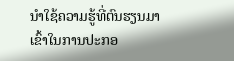ນໍາໃຊ້ຄວາມຮູ້ທີ່ຕົນຮຽນມາເຂົ້າໃນການປະກອ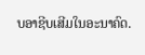ບອາຊີບເສີມໃນອະນາຄົດ.